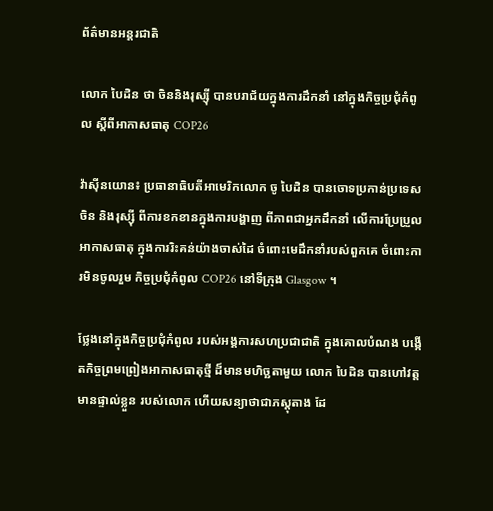ព័ត៌មានអន្តរជាតិ

លោក បៃដិន ថា ចិននិងរុស្ស៊ី បានបរាជ័យក្នុងការដឹកនាំ នៅក្នុងកិច្ចប្រជុំកំពូល ស្តីពីអាកាសធាតុ COP26

វ៉ាស៊ីនយោន៖ ប្រធានាធិបតីអាមេរិកលោក ចូ បៃដិន បានចោទប្រកាន់ប្រទេសចិន និងរុស្ស៊ី ពីការខកខានក្នុងការបង្ហាញ ពីភាពជាអ្នកដឹកនាំ លើការប្រែប្រួលអាកាសធាតុ ក្នុងការរិះគន់យ៉ាងចាស់ដៃ ចំពោះមេដឹកនាំរបស់ពួកគេ ចំពោះការមិនចូលរួម កិច្ចប្រជុំកំពូល COP26 នៅទីក្រុង Glasgow ។

ថ្លែងនៅក្នុងកិច្ចប្រជុំកំពូល របស់អង្គការសហប្រជាជាតិ ក្នុងគោលបំណង បង្កើតកិច្ចព្រមព្រៀងអាកាសធាតុថ្មី ដ៏មានមហិច្ឆតាមួយ លោក បៃដិន បានហៅវត្តមានផ្ទាល់ខ្លួន របស់លោក ហើយសន្យាថាជាភស្តុតាង ដែ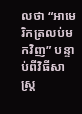លថា “អាមេរិកត្រលប់មកវិញ” បន្ទាប់ពីវិធីសាស្រ្ត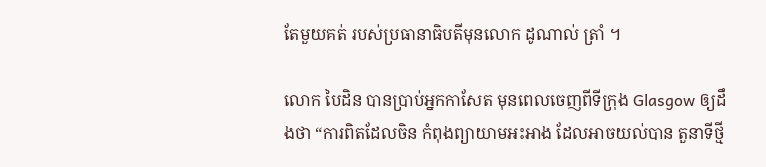តែមួយគត់ របស់ប្រធានាធិបតីមុនលោក ដូណាល់ ត្រាំ ។

លោក បៃដិន បានប្រាប់អ្នកកាសែត មុនពេលចេញពីទីក្រុង Glasgow ឲ្យដឹងថា “ការពិតដែលចិន កំពុងព្យាយាមអះអាង ដែលអាចយល់បាន តួនាទីថ្មី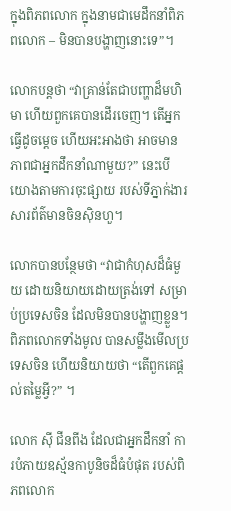ក្នុងពិភពលោក ក្នុងនាមជាមេដឹកនាំពិភពលោក – មិនបានបង្ហាញនោះទេ”។

លោកបន្ដថា “វាគ្រាន់តែជាបញ្ហាដ៏មហិមា ហើយពួកគេបានដើរចេញ។ តើអ្នកធ្វើដូចម្តេច ហើយអះអាងថា អាចមានភាពជាអ្នកដឹកនាំណាមួយ?” នេះបើយោងតាមការចុះផ្សាយ របស់ទីភ្នាក់ងារសារព័ត៌មានចិនស៊ិនហួ។

លោកបានបន្ថែមថា “វាជាកំហុសដ៏ធំមួយ ដោយនិយាយដោយត្រង់ទៅ សម្រាប់ប្រទេសចិន ដែលមិនបានបង្ហាញខ្លួន។ ពិភពលោកទាំងមូល បានសម្លឹងមើលប្រទេសចិន ហើយនិយាយថា “តើពួកគេផ្តល់តម្លៃអ្វី?” ។

លោក ស៊ី ជីនពីង ដែលជាអ្នកដឹកនាំ ការបំភាយឧស្ម័នកាបូនិចដ៏ធំបំផុត របស់ពិភពលោក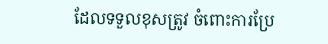ដែលទទួលខុសត្រូវ ចំពោះការប្រែ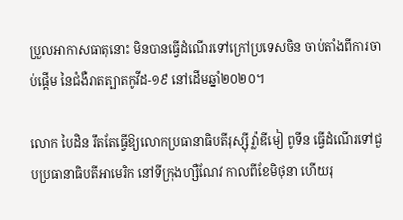ប្រួលអាកាសធាតុនោះ មិនបានធ្វើដំណើរទៅក្រៅប្រទេសចិន ចាប់តាំងពីការចាប់ផ្តើម នៃជំងឺរាតត្បាតកូវីដ-១៩ នៅដើមឆ្នាំ២០២០។

លោក បៃដិន រឹតតែធ្វើឱ្យលោកប្រធានាធិបតីរុស្ស៊ី វ្ល៉ាឌីមៀ ពូទីន ធ្វើដំណើរទៅជួបប្រធានាធិបតីអាមេរិក នៅទីក្រុងហ្សឺណែវ កាលពីខែមិថុនា ហើយរុ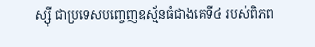ស្ស៊ី ជាប្រទេសបញ្ចេញឧស្ម័នធំជាងគេទី៤ របស់ពិភព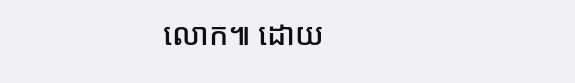លោក៕ ដោយ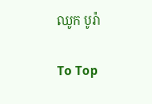ឈូក បូរ៉ា

To Top